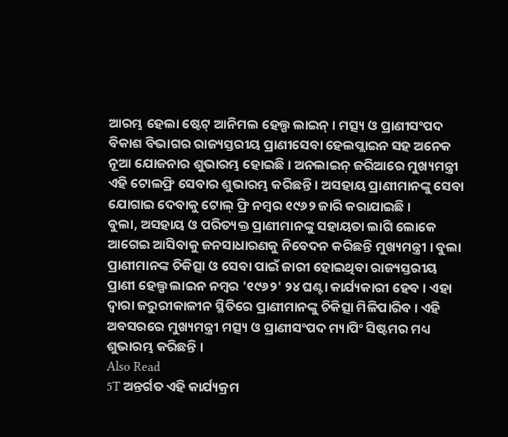ଆରମ୍ଭ ହେଲା ଷ୍ଟେଟ୍ ଆନିମଲ ହେଲ୍ପ ଲାଇନ୍ । ମତ୍ସ୍ୟ ଓ ପ୍ରାଣୀସଂପଦ ବିକାଶ ବିଭାଗର ରାଜ୍ୟସ୍ତରୀୟ ପ୍ରାଣୀସେବା ହେଲପ୍ଲାଇନ ସହ ଅନେକ ନୂଆ ଯୋଜନାର ଶୁଭାରମ୍ଭ ହୋଇଛି । ଅନଲାଇନ୍ ଜରିଆରେ ମୁଖ୍ୟମନ୍ତ୍ରୀ ଏହି ଟୋଲଫ୍ରି ସେବାର ଶୁଭାରମ୍ଭ କରିଛନ୍ତି । ଅସହାୟ ପ୍ରାଣୀମାନଙ୍କୁ ସେବା ଯୋଗାଇ ଦେବାକୁ ଟୋଲ୍ ଫ୍ରି ନମ୍ବର ୧୯୬୨ ଜାରି କରାଯାଇଛି ।
ବୁଲା, ଅସହାୟ ଓ ପରିତ୍ୟକ୍ତ ପ୍ରାଣୀମାନଙ୍କୁ ସହାୟତା ଲାଗି ଲୋକେ ଆଗେଇ ଆସିବାକୁ ଜନସାଧାରଣକୁ ନିବେଦନ କରିଛନ୍ତି ମୁଖ୍ୟମନ୍ତ୍ରୀ । ବୁଲା ପ୍ରାଣୀମାନଙ୍କ ଚିକିତ୍ସା ଓ ସେବା ପାଇଁ ଜାରୀ ହୋଇଥିବା ରାଜ୍ୟସ୍ତରୀୟ ପ୍ରାଣୀ ହେଲ୍ପ ଲାଇନ ନମ୍ବର '୧୯୬୨' ୨୪ ଘଣ୍ଟା କାର୍ଯ୍ୟକାରୀ ହେବ । ଏହା ଦ୍ୱାରା ଜରୁରୀକାଳୀନ ସ୍ଥିତିରେ ପ୍ରାଣୀମାନଙ୍କୁ ଚିକିତ୍ସା ମିଳିପାରିବ । ଏହି ଅବସରରେ ମୁଖ୍ୟମନ୍ତ୍ରୀ ମତ୍ସ୍ୟ ଓ ପ୍ରାଣୀସଂପଦ ମ୍ୟାପିଂ ସିଷ୍ଟମର ମଧ୍ୟ ଶୁଭାରମ୍ଭ କରିଛନ୍ତି ।
Also Read
5T ଅନ୍ତର୍ଗତ ଏହି କାର୍ଯ୍ୟକ୍ରମ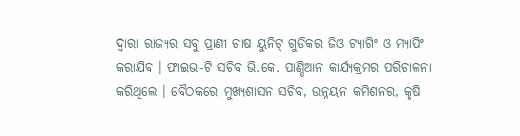ଦ୍ୱାରା ରାଜ୍ୟର ସବୁ ପ୍ରାଣୀ ଚାଷ ୟୁନିଟ୍ ଗୁଡିକର ଜିଓ ଟ୍ୟାଗିଂ ଓ ମ୍ୟାପିଂ କରାଯିବ । ଫାଇଭ-ଟି ସଚିବ ଭି.କେ. ପାଣ୍ଡିଆନ କାର୍ଯ୍ୟକ୍ରମର ପରିଚାଳନା କରିଥିଲେ । ବୈଠକରେ ମୁଖ୍ୟଶାସନ ସଚିବ, ଉନ୍ନୟନ କମିଶନର, କୃଷି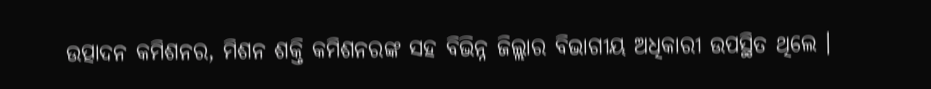ଉତ୍ପାଦନ କମିଶନର, ମିଶନ ଶକ୍ତି କମିଶନରଙ୍କ ସହ ବିଭିନ୍ନ ଜିଲ୍ଲାର ବିଭାଗୀୟ ଅଧିକାରୀ ଉପସ୍ଥିତ ଥିଲେ ।